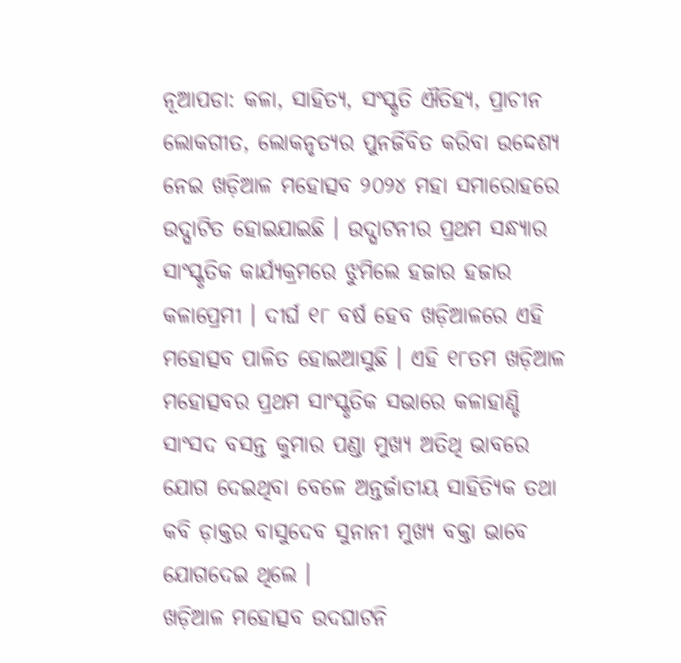ନୂଆପଡା: କଳା, ସାହିତ୍ୟ, ସଂସ୍କୃତି ଐତିହ୍ୟ, ପ୍ରାଚୀନ ଲୋକଗୀତ, ଲୋକନୃତ୍ୟର ପୁନର୍ଜିବିତ କରିବା ଉଦ୍ଦେଶ୍ୟ ନେଇ ଖଡ଼ିଆଳ ମହୋତ୍ସବ ୨୦୨୪ ମହା ସମାରୋହରେ ଉଦ୍ଘାଟିତ ହୋଇଯାଇଛି । ଉଦ୍ଘାଟନୀର ପ୍ରଥମ ସନ୍ଧ୍ୟାର ସାଂସ୍କୃତିକ କାର୍ଯ୍ୟକ୍ରମରେ ଝୁମିଲେ ହଜାର ହଜାର କଳାପ୍ରେମୀ । ଦୀର୍ଘ ୧୮ ବର୍ଷ ହେବ ଖଡ଼ିଆଳରେ ଏହି ମହୋତ୍ସବ ପାଳିତ ହୋଇଆସୁଛି । ଏହି ୧୮ତମ ଖଡ଼ିଆଳ ମହୋତ୍ସବର ପ୍ରଥମ ସାଂସ୍କୃତିକ ସଭାରେ କଳାହାଣ୍ଡି ସାଂସଦ ବସନ୍ତ କୁମାର ପଣ୍ଡା ମୁଖ୍ୟ ଅତିଥି ଭାବରେ ଯୋଗ ଦେଇଥିବା ବେଳେ ଅନ୍ତର୍ଜାତୀୟ ସାହିତ୍ୟିକ ତଥା କବି ଡ଼ାକ୍ତର ବାସୁଦେବ ସୁନାନୀ ମୁଖ୍ୟ ବକ୍ତା ଭାବେ ଯୋଗଦେଇ ଥିଲେ ।
ଖଡ଼ିଆଳ ମହୋତ୍ସବ ଉଦଘାଟନି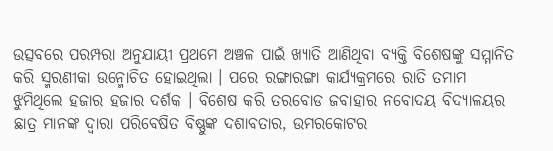ଉତ୍ସବରେ ପରମ୍ପରା ଅନୁଯାୟୀ ପ୍ରଥମେ ଅଞ୍ଚଳ ପାଇଁ ଖ୍ୟାତି ଆଣିଥିବା ବ୍ୟକ୍ତି ବିଶେଷଙ୍କୁ ସମ୍ମାନିତ କରି ସ୍ମରଣୀକା ଉନ୍ମୋଚିତ ହୋଇଥିଲା । ପରେ ରଙ୍ଗାରଙ୍ଗା କାର୍ଯ୍ୟକ୍ରମରେ ରାତି ତମାମ ଝୁମିଥିଲେ ହଜାର ହଜାର ଦର୍ଶକ । ବିଶେଷ କରି ତରବୋଡ ଜବାହାର ନବୋଦୟ ବିଦ୍ୟାଳୟର ଛାତ୍ର ମାନଙ୍କ ଦ୍ୱାରା ପରିବେଷିତ ବିଷ୍ଣୁଙ୍କ ଦଶାବତାର, ଉମରକୋଟର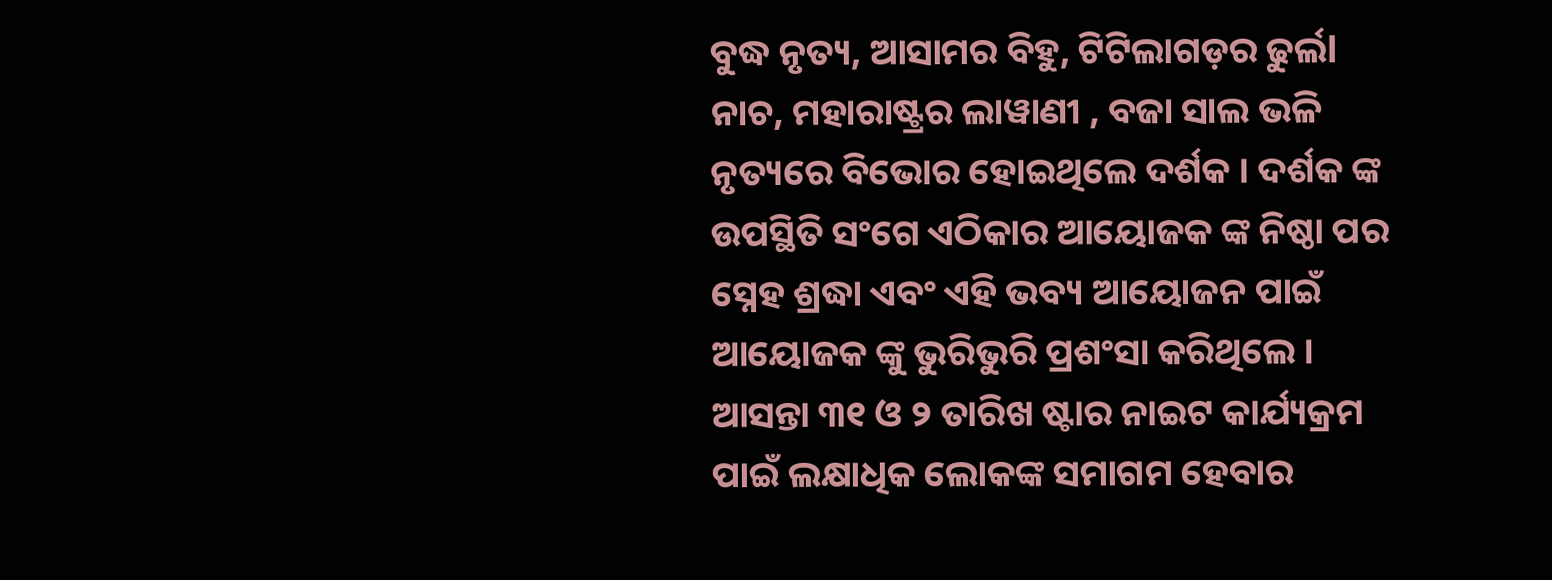ବୁଦ୍ଧ ନୃତ୍ୟ, ଆସାମର ବିହୁ, ଟିଟିଲାଗଡ଼ର ଢୁର୍ଲl ନାଚ, ମହାରାଷ୍ଟ୍ରର ଲାୱାଣୀ , ବଜା ସାଲ ଭଳି ନୃତ୍ୟରେ ବିଭୋର ହୋଇଥିଲେ ଦର୍ଶକ । ଦର୍ଶକ ଙ୍କ ଉପସ୍ଥିତି ସଂଗେ ଏଠିକାର ଆୟୋଜକ ଙ୍କ ନିଷ୍ଠା ପର ସ୍ନେହ ଶ୍ରଦ୍ଧା ଏବଂ ଏହି ଭବ୍ୟ ଆୟୋଜନ ପାଇଁ ଆୟୋଜକ ଙ୍କୁ ଭୁରିଭୁରି ପ୍ରଶଂସା କରିଥିଲେ । ଆସନ୍ତା ୩୧ ଓ ୨ ତାରିଖ ଷ୍ଟାର ନାଇଟ କାର୍ଯ୍ୟକ୍ରମ ପାଇଁ ଲକ୍ଷାଧିକ ଲୋକଙ୍କ ସମାଗମ ହେବାର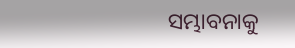ସମ୍ଭାବନାକୁ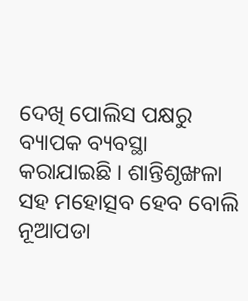ଦେଖି ପୋଲିସ ପକ୍ଷରୁ ବ୍ୟାପକ ବ୍ୟବସ୍ଥା କରାଯାଇଛି । ଶାନ୍ତିଶୃଙ୍ଖଳା ସହ ମହୋତ୍ସବ ହେବ ବୋଲି ନୂଆପଡା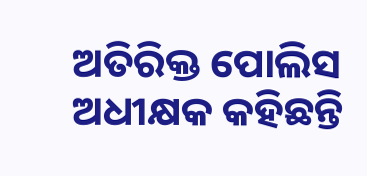ଅତିରିକ୍ତ ପୋଲିସ ଅଧୀକ୍ଷକ କହିଛନ୍ତି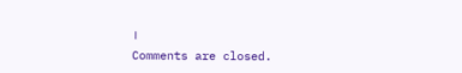।
Comments are closed.